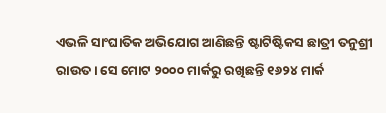ଏଭଳି ସାଂଘାତିକ ଅଭିଯୋଗ ଆଣିଛନ୍ତି ଷ୍ଟାଟିଷ୍ଟିକସ ଛାତ୍ରୀ ତନୁଶ୍ରୀ ରାଉତ । ସେ ମୋଟ ୨୦୦୦ ମାର୍କରୁ ରଖିଛନ୍ତି ୧୬୨୪ ମାର୍କ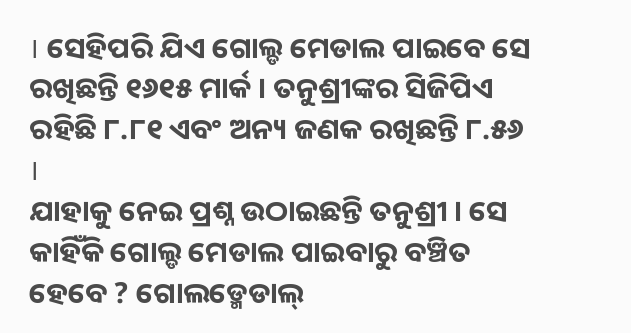। ସେହିପରି ଯିଏ ଗୋଲ୍ଡ ମେଡାଲ ପାଇବେ ସେ ରଖିଛନ୍ତି ୧୬୧୫ ମାର୍କ । ତନୁଶ୍ରୀଙ୍କର ସିଜିପିଏ ରହିଛି ୮.୮୧ ଏବଂ ଅନ୍ୟ ଜଣକ ରଖିଛନ୍ତି ୮.୫୬ ।
ଯାହାକୁ ନେଇ ପ୍ରଶ୍ନ ଉଠାଇଛନ୍ତି ତନୁଶ୍ରୀ । ସେ କାହିଁକି ଗୋଲ୍ଡ ମେଡାଲ ପାଇବାରୁ ବଞ୍ଚିତ ହେବେ ? ଗୋଲଡ୍ମେଡାଲ୍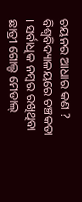ଚୟନର ଆଧାର କଣ ? ବିଶ୍ବବିଦ୍ୟାଳୟରେ ଚଞ୍ଚକତା । ସର୍ବାଧିକ ନମ୍ବର ରଖିଥିବା ଛାତ୍ରୀ ଗୋଲ୍ଡ ମେଡାଲ୍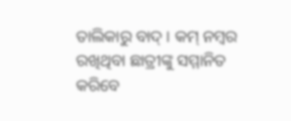ତାଲିକାରୁ ବାଦ୍ । କମ୍ ନମ୍ବର ରଖିଥିବା ଛାତ୍ରୀଙ୍କୁ ସମ୍ମାନିତ କରିବେ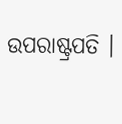ଉପରାଷ୍ଟ୍ରପତି ।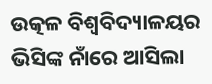ଉତ୍କଳ ବିଶ୍ୱବିଦ୍ୟାଳୟର ଭିସିଙ୍କ ନାଁରେ ଆସିଲା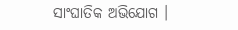ସାଂଘାତିକ ଅଭିଯୋଗ ।